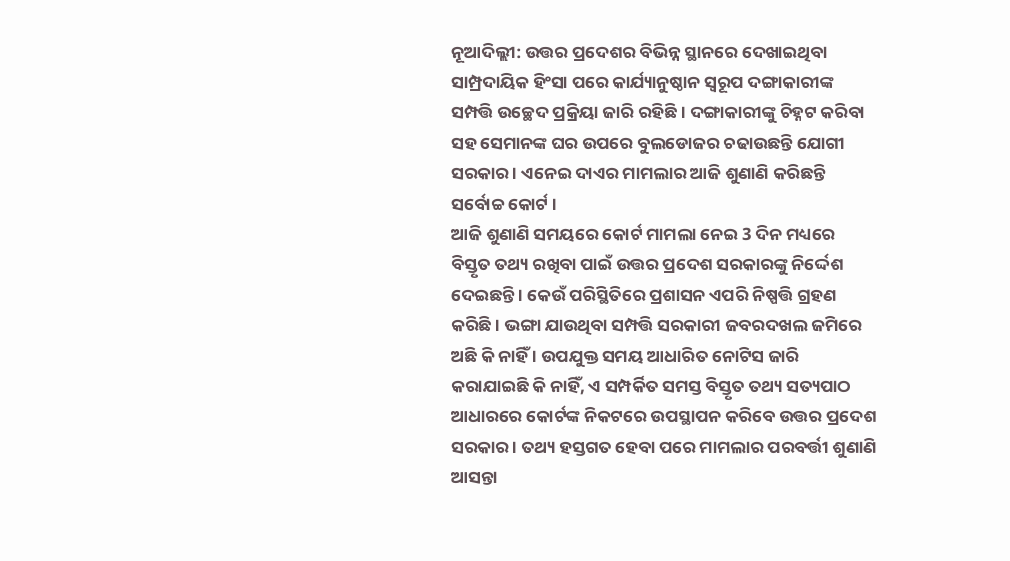ନୂଆଦିଲ୍ଲୀ: ଉତ୍ତର ପ୍ରଦେଶର ବିଭିନ୍ନ ସ୍ଥାନରେ ଦେଖାଇଥିବା ସାମ୍ପ୍ରଦାୟିକ ହିଂସା ପରେ କାର୍ଯ୍ୟାନୁଷ୍ଠାନ ସ୍ବରୂପ ଦଙ୍ଗାକାରୀଙ୍କ ସମ୍ପତ୍ତି ଉଚ୍ଛେଦ ପ୍ରକ୍ରିୟା ଜାରି ରହିଛି । ଦଙ୍ଗାକାରୀଙ୍କୁ ଚିହ୍ନଟ କରିବା ସହ ସେମାନଙ୍କ ଘର ଉପରେ ବୁଲଡୋଜର ଚଢାଉଛନ୍ତି ଯୋଗୀ ସରକାର । ଏନେଇ ଦାଏର ମାମଲାର ଆଜି ଶୁଣାଣି କରିଛନ୍ତି ସର୍ବୋଚ୍ଚ କୋର୍ଟ ।
ଆଜି ଶୁଣାଣି ସମୟରେ କୋର୍ଟ ମାମଲା ନେଇ 3 ଦିନ ମଧ୍ୟରେ ବିସ୍ତୃତ ତଥ୍ୟ ରଖିବା ପାଇଁ ଉତ୍ତର ପ୍ରଦେଶ ସରକାରଙ୍କୁ ନିର୍ଦ୍ଦେଶ ଦେଇଛନ୍ତି । କେଉଁ ପରିସ୍ଥିତିରେ ପ୍ରଶାସନ ଏପରି ନିଷ୍ପତ୍ତି ଗ୍ରହଣ କରିଛି । ଭଙ୍ଗା ଯାଉଥିବା ସମ୍ପତ୍ତି ସରକାରୀ ଜବରଦଖଲ ଜମିରେ ଅଛି କି ନାହିଁ । ଉପଯୁକ୍ତ ସମୟ ଆଧାରିତ ନୋଟିସ ଜାରି କରାଯାଇଛି କି ନାହିଁ, ଏ ସମ୍ପର୍କିତ ସମସ୍ତ ବିସ୍ତୃତ ତଥ୍ୟ ସତ୍ୟପାଠ ଆଧାରରେ କୋର୍ଟଙ୍କ ନିକଟରେ ଉପସ୍ଥାପନ କରିବେ ଉତ୍ତର ପ୍ରଦେଶ ସରକାର । ତଥ୍ୟ ହସ୍ତଗତ ହେବା ପରେ ମାମଲାର ପରବର୍ତ୍ତୀ ଶୁଣାଣି ଆସନ୍ତା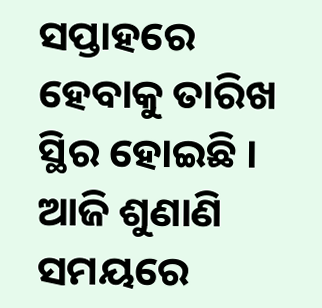ସପ୍ତାହରେ ହେବାକୁ ତାରିଖ ସ୍ଥିର ହୋଇଛି ।
ଆଜି ଶୁଣାଣି ସମୟରେ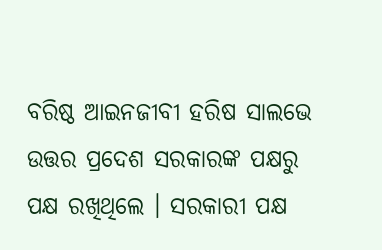ବରିଷ୍ଠ ଆଇନଜୀବୀ ହରିଷ ସାଲଭେ ଉତ୍ତର ପ୍ରଦେଶ ସରକାରଙ୍କ ପକ୍ଷରୁ ପକ୍ଷ ରଖିଥିଲେ । ସରକାରୀ ପକ୍ଷ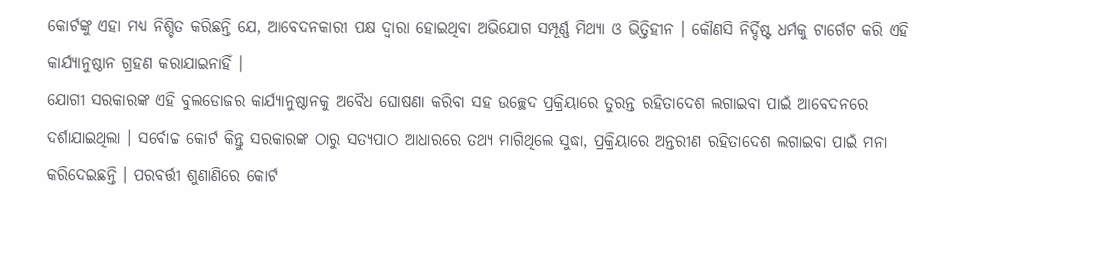କୋର୍ଟଙ୍କୁ ଏହା ମଧ୍ୟ ନିଶ୍ଚିତ କରିଛନ୍ତି ଯେ, ଆବେଦନକାରୀ ପକ୍ଷ ଦ୍ବାରା ହୋଇଥିବା ଅଭିଯୋଗ ସମ୍ପୂର୍ଣ୍ଣ ମିଥ୍ୟା ଓ ଭିତ୍ତିହୀନ । କୌଣସି ନିର୍ଦ୍ଦିଷ୍ଟ ଧର୍ମକୁ ଟାର୍ଗେଟ କରି ଏହି କାର୍ଯ୍ୟାନୁଷ୍ଠାନ ଗ୍ରହଣ କରାଯାଇନାହିଁ ।
ଯୋଗୀ ସରକାରଙ୍କ ଏହି ବୁଲଡୋଜର କାର୍ଯ୍ୟାନୁଷ୍ଠାନକୁ ଅବୈଧ ଘୋଷଣା କରିବା ସହ ଉଚ୍ଛେଦ ପ୍ରକ୍ରିୟାରେ ତୁରନ୍ତ ରହିତାଦେଶ ଲଗାଇବା ପାଇଁ ଆବେଦନରେ ଦର୍ଶାଯାଇଥିଲା । ସର୍ବୋଚ୍ଚ କୋର୍ଟ କିନ୍ତୁ ସରକାରଙ୍କ ଠାରୁ ସତ୍ଯପାଠ ଆଧାରରେ ତଥ୍ୟ ମାଗିଥିଲେ ସୁଦ୍ଧା, ପ୍ରକ୍ରିୟାରେ ଅନ୍ତରୀଣ ରହିତାଦେଶ ଲଗାଇବା ପାଇଁ ମନା କରିଦେଇଛନ୍ତି । ପରବର୍ତ୍ତୀ ଶୁଣାଣିରେ କୋର୍ଟ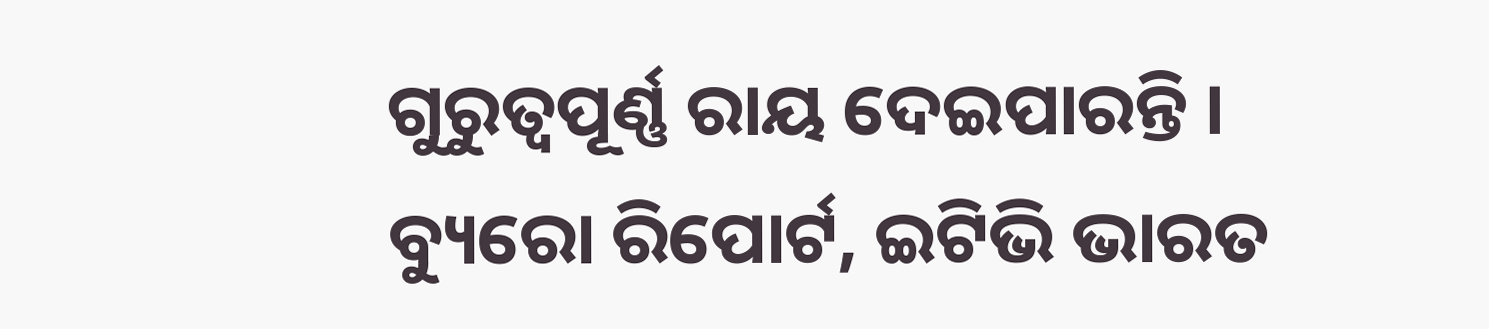ଗୁରୁତ୍ବପୂର୍ଣ୍ଣ ରାୟ ଦେଇପାରନ୍ତି ।
ବ୍ୟୁରୋ ରିପୋର୍ଟ, ଇଟିଭି ଭାରତ